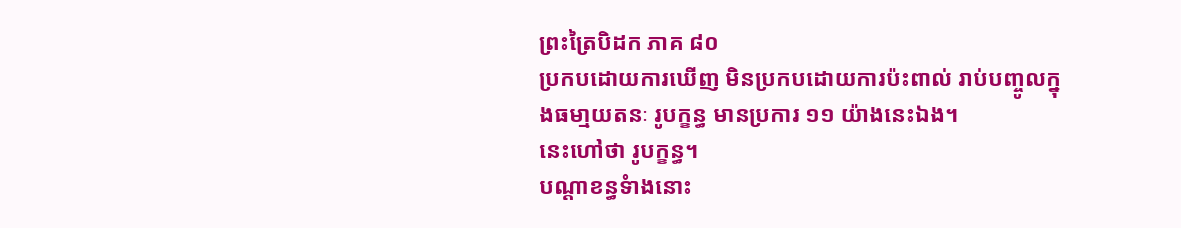ព្រះត្រៃបិដក ភាគ ៨០
ប្រកបដោយការឃើញ មិនប្រកបដោយការប៉ះពាល់ រាប់បញ្ចូលក្នុងធមា្មយតនៈ រូបក្ខន្ធ មានប្រការ ១១ យ៉ាងនេះឯង។
នេះហៅថា រូបក្ខន្ធ។
បណ្តាខន្ធទំាងនោះ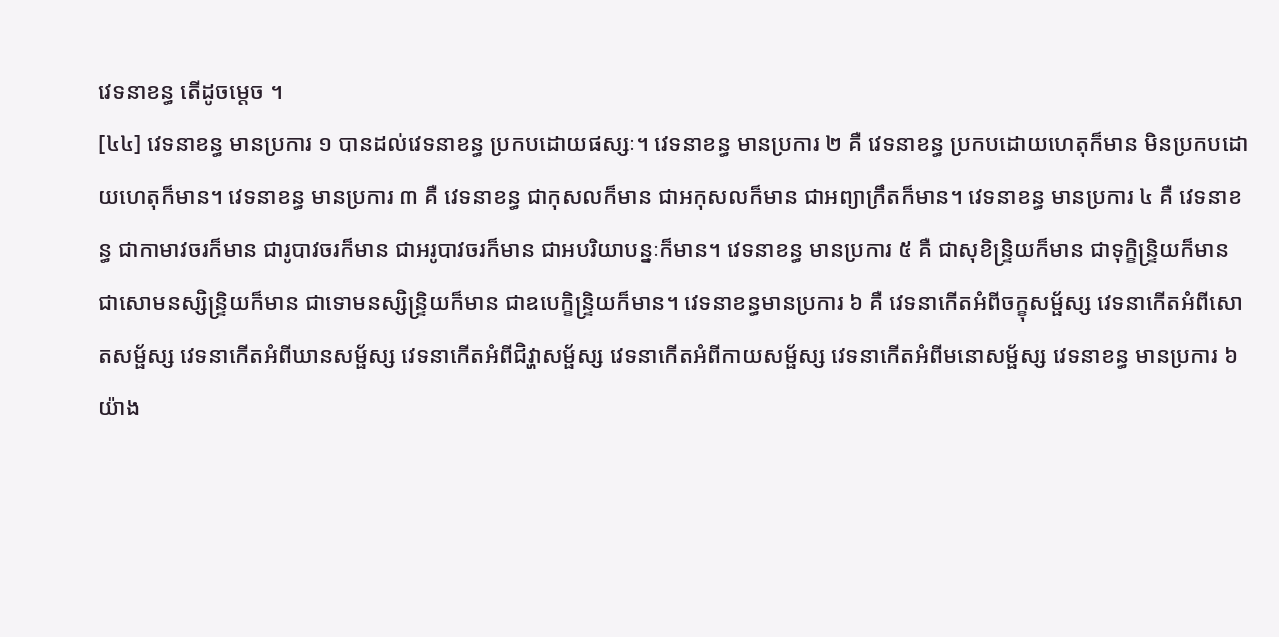វេទនាខន្ធ តើដូចម្តេច ។
[៤៤] វេទនាខន្ធ មានប្រការ ១ បានដល់វេទនាខន្ធ ប្រកបដោយផស្សៈ។ វេទនាខន្ធ មានប្រការ ២ គឺ វេទនាខន្ធ ប្រកបដោយហេតុក៏មាន មិនប្រកបដោយហេតុក៏មាន។ វេទនាខន្ធ មានប្រការ ៣ គឺ វេទនាខន្ធ ជាកុសលក៏មាន ជាអកុសលក៏មាន ជាអព្យាក្រឹតក៏មាន។ វេទនាខន្ធ មានប្រការ ៤ គឺ វេទនាខន្ធ ជាកាមាវចរក៏មាន ជារូបាវចរក៏មាន ជាអរូបាវចរក៏មាន ជាអបរិយាបន្នៈក៏មាន។ វេទនាខន្ធ មានប្រការ ៥ គឺ ជាសុខិន្រ្ទិយក៏មាន ជាទុក្ខិន្រ្ទិយក៏មាន ជាសោមនស្សិន្រ្ទិយក៏មាន ជាទោមនស្សិន្ទ្រិយក៏មាន ជាឧបេក្ខិន្ទ្រិយក៏មាន។ វេទនាខន្ធមានប្រការ ៦ គឺ វេទនាកើតអំពីចក្ខុសម្ផ័ស្ស វេទនាកើតអំពីសោតសម្ផ័ស្ស វេទនាកើតអំពីឃានសម្ផ័ស្ស វេទនាកើតអំពីជិវ្ហាសម្ផ័ស្ស វេទនាកើតអំពីកាយសម្ផ័ស្ស វេទនាកើតអំពីមនោសម្ផ័ស្ស វេទនាខន្ធ មានប្រការ ៦ យ៉ាង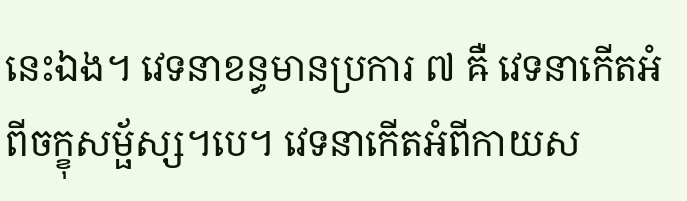នេះឯង។ វេទនាខន្ធមានប្រការ ៧ ឝឺ វេទនាកើតអំពីចក្ខុសម្ផ័ស្ស។បេ។ វេទនាកើតអំពីកាយស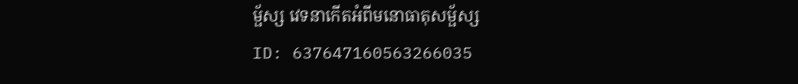ម្ផ័ស្ស វេទនាកើតអំពីមនោធាតុសម្ផ័ស្ស
ID: 637647160563266035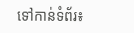ទៅកាន់ទំព័រ៖